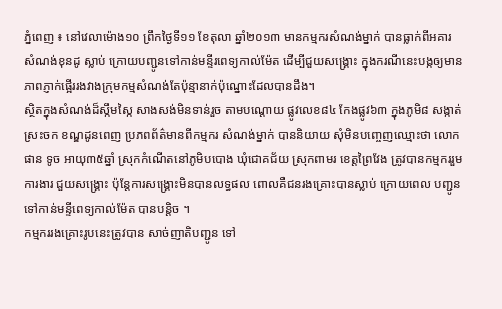ភ្នំពេញ ៖ នៅវេលាម៉ោង១០ ព្រឹកថ្ងៃទី១១ ខែតុលា ឆ្នាំ២០១៣ មានកម្មករសំណង់ម្នាក់ បានធ្លាក់ពីអគារ សំណង់ខុនដូ ស្លាប់ ក្រោយបញ្ជូនទៅកាន់មន្ទីរពេទ្យកាល់ម៉ែត ដើម្បីជួយសង្គ្រោះ ក្នុងករណីនេះបង្កឲ្យមានភាពភ្ញាក់ផ្អើររងវាងក្រុមកម្មសំណង់តែប៉ុន្មានាក់ប៉ុណ្នោះដែលបានដឹង។
ស្ថិតក្នុងសំណង់ដ៏ស្កឹមស្កៃ សាងសង់មិនទាន់រួច តាមបណ្តោយ ផ្លូវលេខ៨៤ កែងផ្លូវ៦៣ ក្នុងភូមិ៨ សង្កាត់ស្រះចក ខណ្ឌដូនពេញ ប្រភពព័ត៌មានពីកម្មករ សំណង់ម្នាក់ បាននិយាយ សុំមិនបញ្ចេញឈ្មោះថា លោក ផាន ទូច អាយុ៣៥ឆ្នាំ ស្រុកកំណើតនៅភូមិបបោង ឃុំជោគជ័យ ស្រុកពាមរ ខេត្តព្រៃវែង ត្រូវបានកម្មកររួមការងារ ជួយសង្គ្រោះ ប៉ុន្តែការសង្គ្រោះមិនបានលទ្ធផល ពោលគឺជនរងគ្រោះបានស្លាប់ ក្រោយពេល បញ្ជូនទៅកាន់មន្ទីពេទ្យកាល់ម៉ែត បានបន្តិច ។
កម្មកររងគ្រោះរូបនេះត្រូវបាន សាច់ញាតិបញ្ជូន ទៅ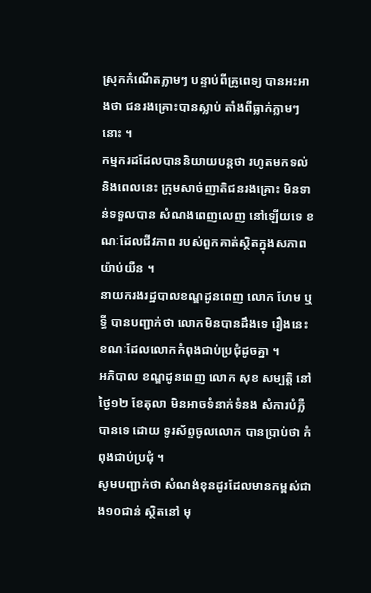ស្រុកកំណើតភ្លាមៗ បន្ទាប់ពីគ្រូពេទ្យ បានអះអាងថា ជនរងគ្រោះបានស្លាប់ តាំងពីធ្លាក់ភ្លាមៗនោះ ។
កម្មករដដែលបាននិយាយបន្តថា រហូតមកទល់និងពេលនេះ ក្រុមសាច់ញាតិជនរងគ្រោះ មិនទាន់ទទួលបាន សំណងពេញលេញ នៅឡើយទេ ខណៈដែលជីវភាព របស់ពួកគាត់ស្ថិតក្នុងសភាពយ៉ាប់យឺន ។
នាយករងរដ្ឋបាលខណ្ឌដូនពេញ លោក ហែម ឬទ្ធី បានបញ្ជាក់ថា លោកមិនបានដឹងទេ រឿងនេះខណៈដែលលោកកំពុងជាប់ប្រជុំដូចគ្នា ។
អភិបាល ខណ្ឌដូនពេញ លោក សុខ សម្បត្តិ នៅថ្ងៃ១២ ខែតុលា មិនអាចទំនាក់ទំនង សំការបំភ្លឺបានទេ ដោយ ទូរស័ព្ទចូលលោក បានប្រាប់ថា កំពុងជាប់ប្រជុំ ។
សូមបញ្ជាក់ថា សំណង់ខុនដូរដែលមានកម្ពស់ជាង១០ជាន់ ស្ថិតនៅ មុ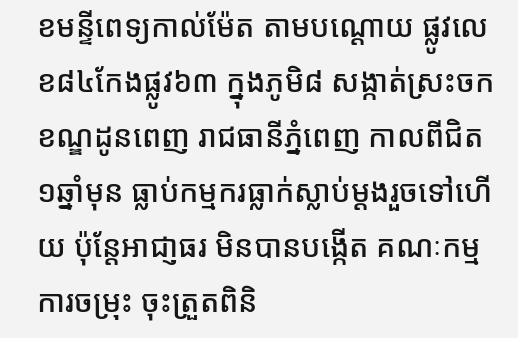ខមន្ទីពេទ្យកាល់ម៉ែត តាមបណ្តោយ ផ្លូវលេខ៨៤កែងផ្លូវ៦៣ ក្នុងភូមិ៨ សង្កាត់ស្រះចក ខណ្ឌដូនពេញ រាជធានីភ្នំពេញ កាលពីជិត ១ឆ្នាំមុន ធ្លាប់កម្មករធ្លាក់ស្លាប់ម្តងរួចទៅហើយ ប៉ុន្តែអាជា្ញធរ មិនបានបង្កើត គណៈកម្មការចម្រុះ ចុះត្រួតពិនិ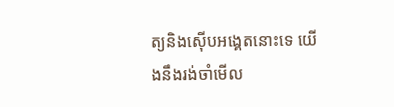ត្យនិងស៊ើបអង្គេតនោះទេ យើងនឹងរង់ចាំមើល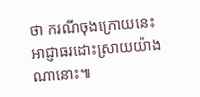ថា ករណីចុងក្រោយនេះ អាជ្ញាធរដោះស្រាយយ៉ាងណានោះ៕